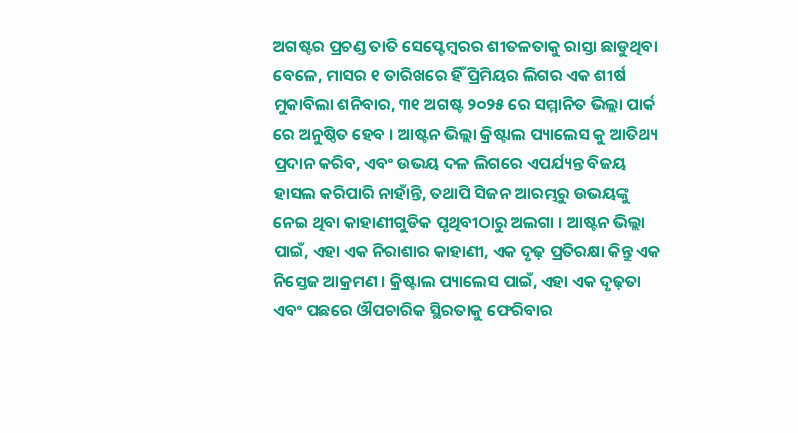ଅଗଷ୍ଟର ପ୍ରଚଣ୍ଡ ତାତି ସେପ୍ଟେମ୍ବରର ଶୀତଳତାକୁ ରାସ୍ତା ଛାଡୁଥିବା ବେଳେ, ମାସର ୧ ତାରିଖରେ ହିଁ ପ୍ରିମିୟର ଲିଗର ଏକ ଶୀର୍ଷ ମୁକାବିଲା ଶନିବାର, ୩୧ ଅଗଷ୍ଟ ୨୦୨୫ ରେ ସମ୍ମାନିତ ଭିଲ୍ଲା ପାର୍କ ରେ ଅନୁଷ୍ଠିତ ହେବ । ଆଷ୍ଟନ ଭିଲ୍ଲା କ୍ରିଷ୍ଟାଲ ପ୍ୟାଲେସ କୁ ଆତିଥ୍ୟ ପ୍ରଦାନ କରିବ, ଏବଂ ଉଭୟ ଦଳ ଲିଗରେ ଏପର୍ଯ୍ୟନ୍ତ ବିଜୟ ହାସଲ କରିପାରି ନାହାଁନ୍ତି, ତଥାପି ସିଜନ ଆରମ୍ଭରୁ ଉଭୟଙ୍କୁ ନେଇ ଥିବା କାହାଣୀଗୁଡିକ ପୃଥିବୀଠାରୁ ଅଲଗା । ଆଷ୍ଟନ ଭିଲ୍ଲା ପାଇଁ, ଏହା ଏକ ନିରାଶାର କାହାଣୀ, ଏକ ଦୃଢ଼ ପ୍ରତିରକ୍ଷା କିନ୍ତୁ ଏକ ନିସ୍ତେଜ ଆକ୍ରମଣ । କ୍ରିଷ୍ଟାଲ ପ୍ୟାଲେସ ପାଇଁ, ଏହା ଏକ ଦୃଢ଼ତା ଏବଂ ପଛରେ ଔପଚାରିକ ସ୍ଥିରତାକୁ ଫେରିବାର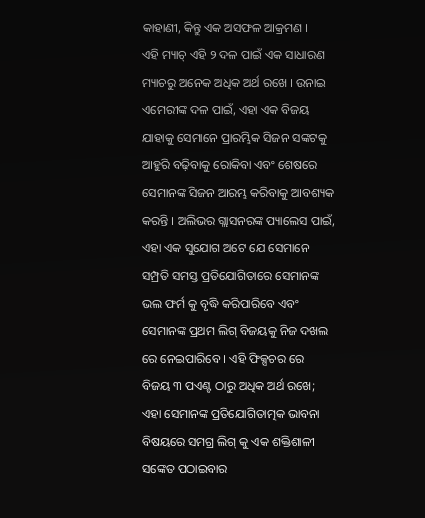କାହାଣୀ, କିନ୍ତୁ ଏକ ଅସଫଳ ଆକ୍ରମଣ ।
ଏହି ମ୍ୟାଚ୍ ଏହି ୨ ଦଳ ପାଇଁ ଏକ ସାଧାରଣ ମ୍ୟାଚରୁ ଅନେକ ଅଧିକ ଅର୍ଥ ରଖେ । ଉନାଇ ଏମେରୀଙ୍କ ଦଳ ପାଇଁ, ଏହା ଏକ ବିଜୟ ଯାହାକୁ ସେମାନେ ପ୍ରାରମ୍ଭିକ ସିଜନ ସଙ୍କଟକୁ ଆହୁରି ବଢ଼ିବାକୁ ରୋକିବା ଏବଂ ଶେଷରେ ସେମାନଙ୍କ ସିଜନ ଆରମ୍ଭ କରିବାକୁ ଆବଶ୍ୟକ କରନ୍ତି । ଅଲିଭର ଗ୍ଲାସନରଙ୍କ ପ୍ୟାଲେସ ପାଇଁ, ଏହା ଏକ ସୁଯୋଗ ଅଟେ ଯେ ସେମାନେ ସମ୍ପ୍ରତି ସମସ୍ତ ପ୍ରତିଯୋଗିତାରେ ସେମାନଙ୍କ ଭଲ ଫର୍ମ କୁ ବୃଦ୍ଧି କରିପାରିବେ ଏବଂ ସେମାନଙ୍କ ପ୍ରଥମ ଲିଗ୍ ବିଜୟକୁ ନିଜ ଦଖଲ ରେ ନେଇପାରିବେ । ଏହି ଫିକ୍ସଚର ରେ ବିଜୟ ୩ ପଏଣ୍ଟ ଠାରୁ ଅଧିକ ଅର୍ଥ ରଖେ; ଏହା ସେମାନଙ୍କ ପ୍ରତିଯୋଗିତାତ୍ମକ ଭାବନା ବିଷୟରେ ସମଗ୍ର ଲିଗ୍ କୁ ଏକ ଶକ୍ତିଶାଳୀ ସଙ୍କେତ ପଠାଇବାର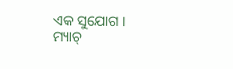ଏକ ସୁଯୋଗ ।
ମ୍ୟାଚ୍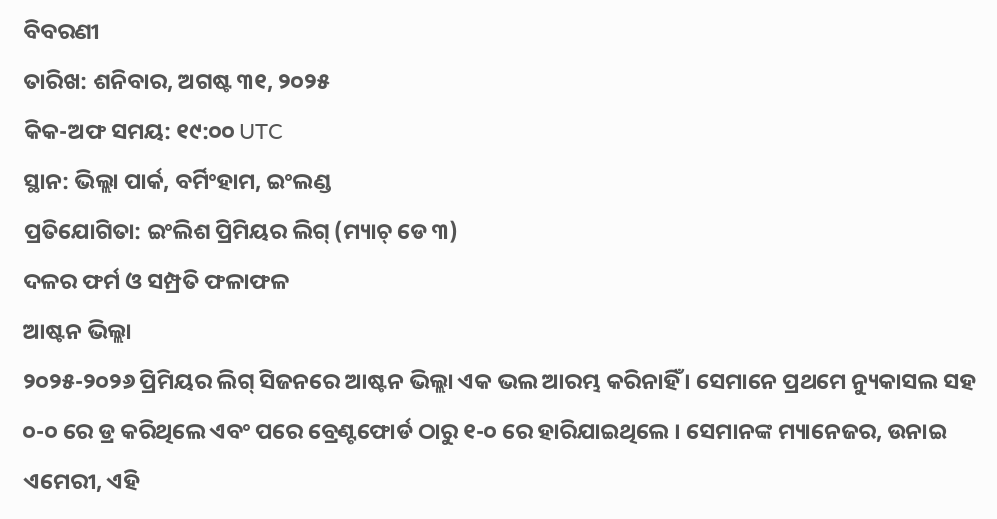ବିବରଣୀ
ତାରିଖ: ଶନିବାର, ଅଗଷ୍ଟ ୩୧, ୨୦୨୫
କିକ-ଅଫ ସମୟ: ୧୯:୦୦ UTC
ସ୍ଥାନ: ଭିଲ୍ଲା ପାର୍କ, ବର୍ମିଂହାମ, ଇଂଲଣ୍ଡ
ପ୍ରତିଯୋଗିତା: ଇଂଲିଶ ପ୍ରିମିୟର ଲିଗ୍ (ମ୍ୟାଚ୍ ଡେ ୩)
ଦଳର ଫର୍ମ ଓ ସମ୍ପ୍ରତି ଫଳାଫଳ
ଆଷ୍ଟନ ଭିଲ୍ଲା
୨୦୨୫-୨୦୨୬ ପ୍ରିମିୟର ଲିଗ୍ ସିଜନରେ ଆଷ୍ଟନ ଭିଲ୍ଲା ଏକ ଭଲ ଆରମ୍ଭ କରିନାହିଁ । ସେମାନେ ପ୍ରଥମେ ନ୍ୟୁକାସଲ ସହ ୦-୦ ରେ ଡ୍ର କରିଥିଲେ ଏବଂ ପରେ ବ୍ରେଣ୍ଟଫୋର୍ଡ ଠାରୁ ୧-୦ ରେ ହାରିଯାଇଥିଲେ । ସେମାନଙ୍କ ମ୍ୟାନେଜର, ଉନାଇ ଏମେରୀ, ଏହି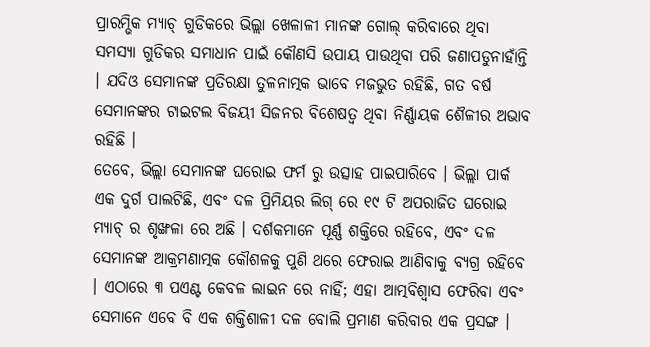ପ୍ରାରମ୍ଭିକ ମ୍ୟାଚ୍ ଗୁଡିକରେ ଭିଲ୍ଲା ଖେଳାଳୀ ମାନଙ୍କ ଗୋଲ୍ କରିବାରେ ଥିବା ସମସ୍ୟା ଗୁଡିକର ସମାଧାନ ପାଇଁ କୌଣସି ଉପାୟ ପାଉଥିବା ପରି ଜଣାପଡୁନାହାଁନ୍ତି । ଯଦିଓ ସେମାନଙ୍କ ପ୍ରତିରକ୍ଷା ତୁଳନାତ୍ମକ ଭାବେ ମଜଭୁତ ରହିଛି, ଗତ ବର୍ଷ ସେମାନଙ୍କର ଟାଇଟଲ ବିଜୟୀ ସିଜନର ବିଶେଷତ୍ୱ ଥିବା ନିର୍ଣ୍ଣାୟକ ଶୈଳୀର ଅଭାବ ରହିଛି ।
ତେବେ, ଭିଲ୍ଲା ସେମାନଙ୍କ ଘରୋଇ ଫର୍ମ ରୁ ଉତ୍ସାହ ପାଇପାରିବେ । ଭିଲ୍ଲା ପାର୍କ ଏକ ଦୁର୍ଗ ପାଲଟିଛି, ଏବଂ ଦଳ ପ୍ରିମିୟର ଲିଗ୍ ରେ ୧୯ ଟି ଅପରାଜିତ ଘରୋଇ ମ୍ୟାଚ୍ ର ଶୃଙ୍ଖଳା ରେ ଅଛି । ଦର୍ଶକମାନେ ପୂର୍ଣ୍ଣ ଶକ୍ତିରେ ରହିବେ, ଏବଂ ଦଳ ସେମାନଙ୍କ ଆକ୍ରମଣାତ୍ମକ କୌଶଳକୁ ପୁଣି ଥରେ ଫେରାଇ ଆଣିବାକୁ ବ୍ୟଗ୍ର ରହିବେ । ଏଠାରେ ୩ ପଏଣ୍ଟ କେବଳ ଲାଇନ ରେ ନାହିଁ; ଏହା ଆତ୍ମବିଶ୍ୱାସ ଫେରିବା ଏବଂ ସେମାନେ ଏବେ ବି ଏକ ଶକ୍ତିଶାଳୀ ଦଳ ବୋଲି ପ୍ରମାଣ କରିବାର ଏକ ପ୍ରସଙ୍ଗ ।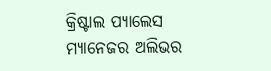କ୍ରିଷ୍ଟାଲ ପ୍ୟାଲେସ
ମ୍ୟାନେଜର ଅଲିଭର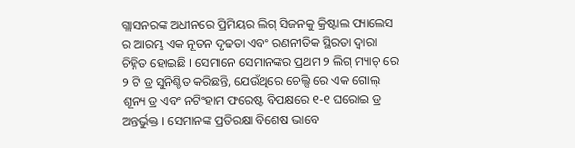ଗ୍ଲାସନରଙ୍କ ଅଧୀନରେ ପ୍ରିମିୟର ଲିଗ୍ ସିଜନକୁ କ୍ରିଷ୍ଟାଲ ପ୍ୟାଲେସ ର ଆରମ୍ଭ ଏକ ନୂତନ ଦୃଢତା ଏବଂ ରଣନୀତିକ ସ୍ଥିରତା ଦ୍ୱାରା ଚିହ୍ନିତ ହୋଇଛି । ସେମାନେ ସେମାନଙ୍କର ପ୍ରଥମ ୨ ଲିଗ୍ ମ୍ୟାଚ୍ ରେ ୨ ଟି ଡ୍ର ସୁନିଶ୍ଚିତ କରିଛନ୍ତି, ଯେଉଁଥିରେ ଚେଲ୍ସି ରେ ଏକ ଗୋଲ୍ ଶୂନ୍ୟ ଡ୍ର ଏବଂ ନଟିଂହାମ ଫରେଷ୍ଟ ବିପକ୍ଷରେ ୧-୧ ଘରୋଇ ଡ୍ର ଅନ୍ତର୍ଭୁକ୍ତ । ସେମାନଙ୍କ ପ୍ରତିରକ୍ଷା ବିଶେଷ ଭାବେ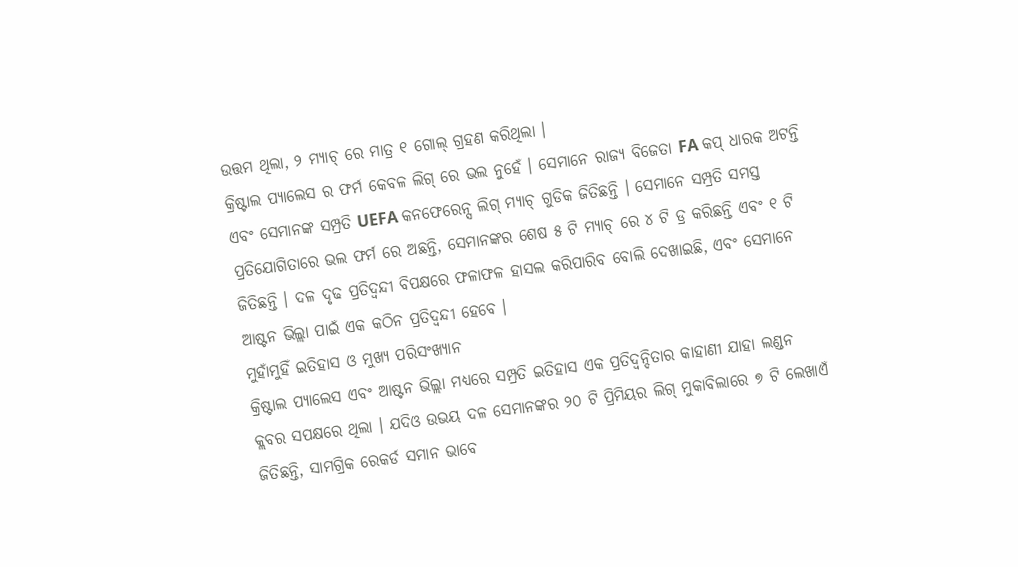ଉତ୍ତମ ଥିଲା, ୨ ମ୍ୟାଚ୍ ରେ ମାତ୍ର ୧ ଗୋଲ୍ ଗ୍ରହଣ କରିଥିଲା ।
କ୍ରିଷ୍ଟାଲ ପ୍ୟାଲେସ ର ଫର୍ମ କେବଳ ଲିଗ୍ ରେ ଭଲ ନୁହେଁ । ସେମାନେ ରାଜ୍ୟ ବିଜେତା FA କପ୍ ଧାରକ ଅଟନ୍ତି ଏବଂ ସେମାନଙ୍କ ସମ୍ପ୍ରତି UEFA କନଫେରେନ୍ସ ଲିଗ୍ ମ୍ୟାଚ୍ ଗୁଡିକ ଜିତିଛନ୍ତି । ସେମାନେ ସମ୍ପ୍ରତି ସମସ୍ତ ପ୍ରତିଯୋଗିତାରେ ଭଲ ଫର୍ମ ରେ ଅଛନ୍ତି, ସେମାନଙ୍କର ଶେଷ ୫ ଟି ମ୍ୟାଚ୍ ରେ ୪ ଟି ଡ୍ର କରିଛନ୍ତି ଏବଂ ୧ ଟି ଜିତିଛନ୍ତି । ଦଳ ଦୃଢ ପ୍ରତିଦ୍ୱନ୍ଦୀ ବିପକ୍ଷରେ ଫଳାଫଳ ହାସଲ କରିପାରିବ ବୋଲି ଦେଖାଇଛି, ଏବଂ ସେମାନେ ଆଷ୍ଟନ ଭିଲ୍ଲା ପାଇଁ ଏକ କଠିନ ପ୍ରତିଦ୍ୱନ୍ଦୀ ହେବେ ।
ମୁହାଁମୁହିଁ ଇତିହାସ ଓ ମୁଖ୍ୟ ପରିସଂଖ୍ୟାନ
କ୍ରିଷ୍ଟାଲ ପ୍ୟାଲେସ ଏବଂ ଆଷ୍ଟନ ଭିଲ୍ଲା ମଧ୍ୟରେ ସମ୍ପ୍ରତି ଇତିହାସ ଏକ ପ୍ରତିଦ୍ୱନ୍ଦିତାର କାହାଣୀ ଯାହା ଲଣ୍ଡନ କ୍ଲବର ସପକ୍ଷରେ ଥିଲା । ଯଦିଓ ଉଭୟ ଦଳ ସେମାନଙ୍କର ୨୦ ଟି ପ୍ରିମିୟର ଲିଗ୍ ମୁକାବିଲାରେ ୭ ଟି ଲେଖାଏଁ ଜିତିଛନ୍ତି, ସାମଗ୍ରିକ ରେକର୍ଡ ସମାନ ଭାବେ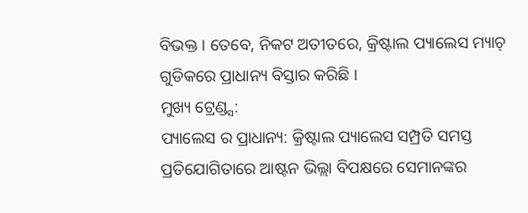ବିଭକ୍ତ । ତେବେ, ନିକଟ ଅତୀତରେ, କ୍ରିଷ୍ଟାଲ ପ୍ୟାଲେସ ମ୍ୟାଚ୍ ଗୁଡିକରେ ପ୍ରାଧାନ୍ୟ ବିସ୍ତାର କରିଛି ।
ମୁଖ୍ୟ ଟ୍ରେଣ୍ଡ୍ସ:
ପ୍ୟାଲେସ ର ପ୍ରାଧାନ୍ୟ: କ୍ରିଷ୍ଟାଲ ପ୍ୟାଲେସ ସମ୍ପ୍ରତି ସମସ୍ତ ପ୍ରତିଯୋଗିତାରେ ଆଷ୍ଟନ ଭିଲ୍ଲା ବିପକ୍ଷରେ ସେମାନଙ୍କର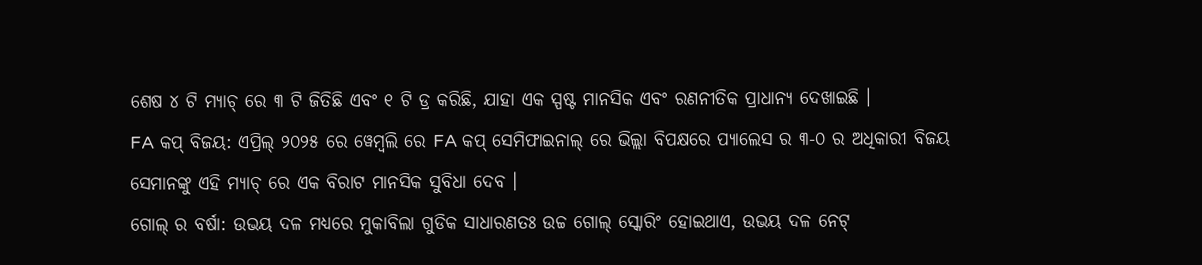ଶେଷ ୪ ଟି ମ୍ୟାଚ୍ ରେ ୩ ଟି ଜିତିଛି ଏବଂ ୧ ଟି ଡ୍ର କରିଛି, ଯାହା ଏକ ସ୍ପଷ୍ଟ ମାନସିକ ଏବଂ ରଣନୀତିକ ପ୍ରାଧାନ୍ୟ ଦେଖାଇଛି ।
FA କପ୍ ବିଜୟ: ଏପ୍ରିଲ୍ ୨୦୨୫ ରେ ୱେମ୍ବଲି ରେ FA କପ୍ ସେମିଫାଇନାଲ୍ ରେ ଭିଲ୍ଲା ବିପକ୍ଷରେ ପ୍ୟାଲେସ ର ୩-୦ ର ଅଧିକାରୀ ବିଜୟ ସେମାନଙ୍କୁ ଏହି ମ୍ୟାଚ୍ ରେ ଏକ ବିରାଟ ମାନସିକ ସୁବିଧା ଦେବ ।
ଗୋଲ୍ ର ବର୍ଷା: ଉଭୟ ଦଳ ମଧ୍ୟରେ ମୁକାବିଲା ଗୁଡିକ ସାଧାରଣତଃ ଉଚ୍ଚ ଗୋଲ୍ ସ୍କୋରିଂ ହୋଇଥାଏ, ଉଭୟ ଦଳ ନେଟ୍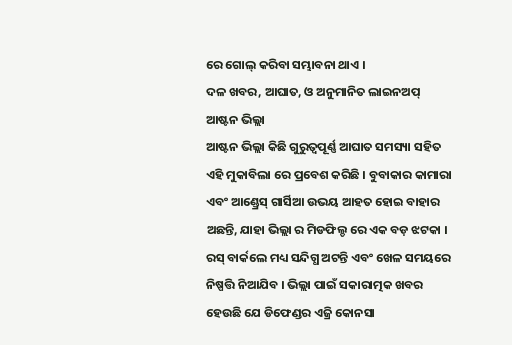ରେ ଗୋଲ୍ କରିବା ସମ୍ଭାବନା ଥାଏ ।
ଦଳ ଖବର, ଆଘାତ, ଓ ଅନୁମାନିତ ଲାଇନଅପ୍
ଆଷ୍ଟନ ଭିଲ୍ଲା
ଆଷ୍ଟନ ଭିଲ୍ଲା କିଛି ଗୁରୁତ୍ୱପୂର୍ଣ୍ଣ ଆଘାତ ସମସ୍ୟା ସହିତ ଏହି ମୁକାବିଲା ରେ ପ୍ରବେଶ କରିଛି । ବୁବାକାର କାମାରା ଏବଂ ଆଣ୍ଡ୍ରେସ୍ ଗାର୍ସିଆ ଉଭୟ ଆହତ ହୋଇ ବାହାର ଅଛନ୍ତି, ଯାହା ଭିଲ୍ଲା ର ମିଡଫିଲ୍ଡ ରେ ଏକ ବଡ଼ ଝଟକା । ରସ୍ ବାର୍କଲେ ମଧ୍ୟ ସନ୍ଦିଗ୍ଧ ଅଟନ୍ତି ଏବଂ ଖେଳ ସମୟରେ ନିଷ୍ପତ୍ତି ନିଆଯିବ । ଭିଲ୍ଲା ପାଇଁ ସକାରାତ୍ମକ ଖବର ହେଉଛି ଯେ ଡିଫେଣ୍ଡର ଏଜ୍ରି କୋନସା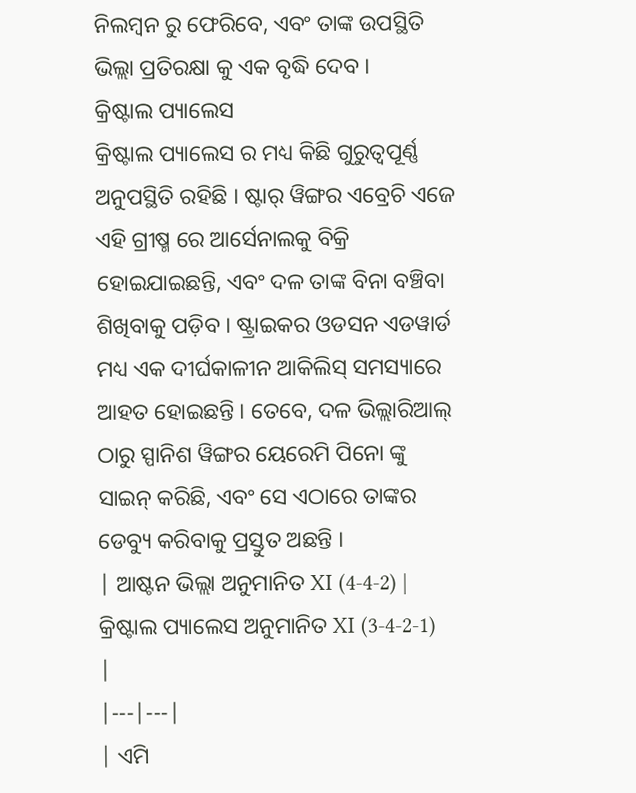ନିଲମ୍ବନ ରୁ ଫେରିବେ, ଏବଂ ତାଙ୍କ ଉପସ୍ଥିତି ଭିଲ୍ଲା ପ୍ରତିରକ୍ଷା କୁ ଏକ ବୃଦ୍ଧି ଦେବ ।
କ୍ରିଷ୍ଟାଲ ପ୍ୟାଲେସ
କ୍ରିଷ୍ଟାଲ ପ୍ୟାଲେସ ର ମଧ୍ୟ କିଛି ଗୁରୁତ୍ୱପୂର୍ଣ୍ଣ ଅନୁପସ୍ଥିତି ରହିଛି । ଷ୍ଟାର୍ ୱିଙ୍ଗର ଏବ୍ରେଚି ଏଜେ ଏହି ଗ୍ରୀଷ୍ମ ରେ ଆର୍ସେନାଲକୁ ବିକ୍ରି ହୋଇଯାଇଛନ୍ତି, ଏବଂ ଦଳ ତାଙ୍କ ବିନା ବଞ୍ଚିବା ଶିଖିବାକୁ ପଡ଼ିବ । ଷ୍ଟ୍ରାଇକର ଓଡସନ ଏଡୱାର୍ଡ ମଧ୍ୟ ଏକ ଦୀର୍ଘକାଳୀନ ଆକିଲିସ୍ ସମସ୍ୟାରେ ଆହତ ହୋଇଛନ୍ତି । ତେବେ, ଦଳ ଭିଲ୍ଲାରିଆଲ୍ ଠାରୁ ସ୍ପାନିଶ ୱିଙ୍ଗର ୟେରେମି ପିନୋ ଙ୍କୁ ସାଇନ୍ କରିଛି, ଏବଂ ସେ ଏଠାରେ ତାଙ୍କର ଡେବ୍ୟୁ କରିବାକୁ ପ୍ରସ୍ତୁତ ଅଛନ୍ତି ।
| ଆଷ୍ଟନ ଭିଲ୍ଲା ଅନୁମାନିତ XI (4-4-2) | କ୍ରିଷ୍ଟାଲ ପ୍ୟାଲେସ ଅନୁମାନିତ XI (3-4-2-1) |
|---|---|
| ଏମି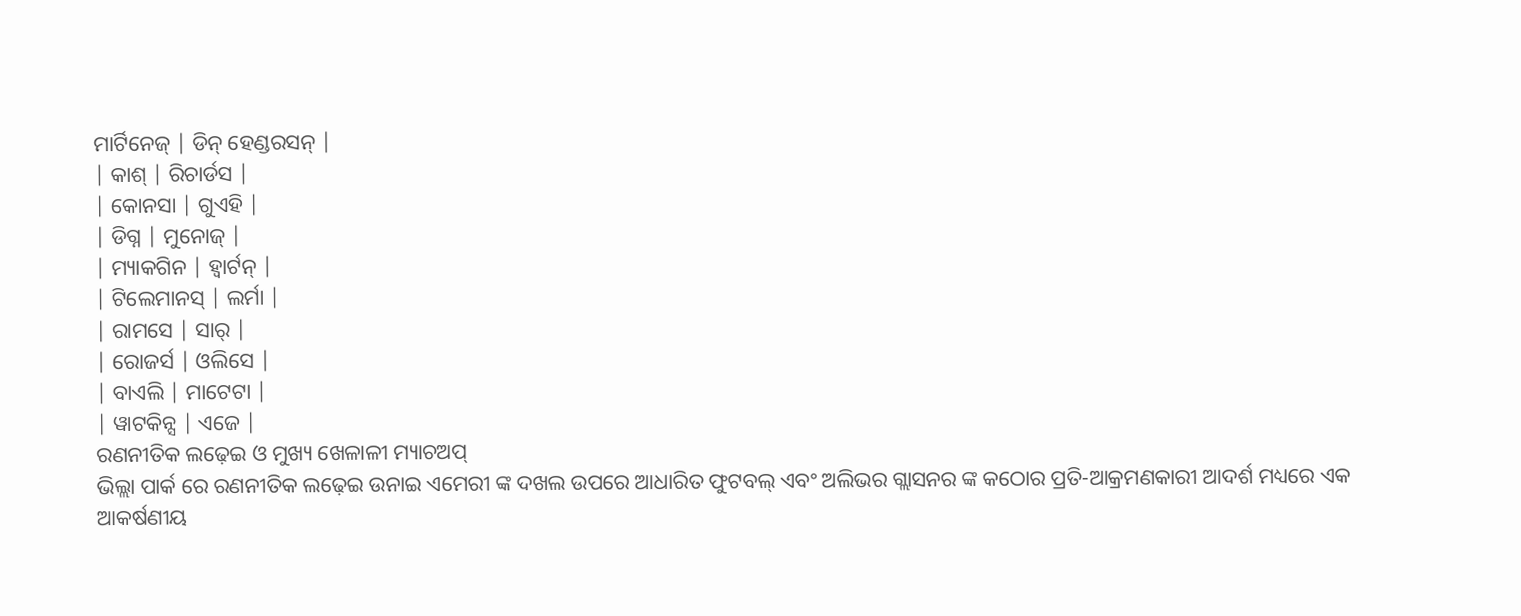ମାର୍ଟିନେଜ୍ | ଡିନ୍ ହେଣ୍ଡରସନ୍ |
| କାଶ୍ | ରିଚାର୍ଡସ |
| କୋନସା | ଗୁଏହି |
| ଡିଗ୍ନ | ମୁନୋଜ୍ |
| ମ୍ୟାକଗିନ | ହ୍ୱାର୍ଟନ୍ |
| ଟିଲେମାନସ୍ | ଲର୍ମା |
| ରାମସେ | ସାର୍ |
| ରୋଜର୍ସ | ଓଲିସେ |
| ବାଏଲି | ମାଟେଟା |
| ୱାଟକିନ୍ସ | ଏଜେ |
ରଣନୀତିକ ଲଢ଼େଇ ଓ ମୁଖ୍ୟ ଖେଳାଳୀ ମ୍ୟାଚଅପ୍
ଭିଲ୍ଲା ପାର୍କ ରେ ରଣନୀତିକ ଲଢ଼େଇ ଉନାଇ ଏମେରୀ ଙ୍କ ଦଖଲ ଉପରେ ଆଧାରିତ ଫୁଟବଲ୍ ଏବଂ ଅଲିଭର ଗ୍ଲାସନର ଙ୍କ କଠୋର ପ୍ରତି-ଆକ୍ରମଣକାରୀ ଆଦର୍ଶ ମଧ୍ୟରେ ଏକ ଆକର୍ଷଣୀୟ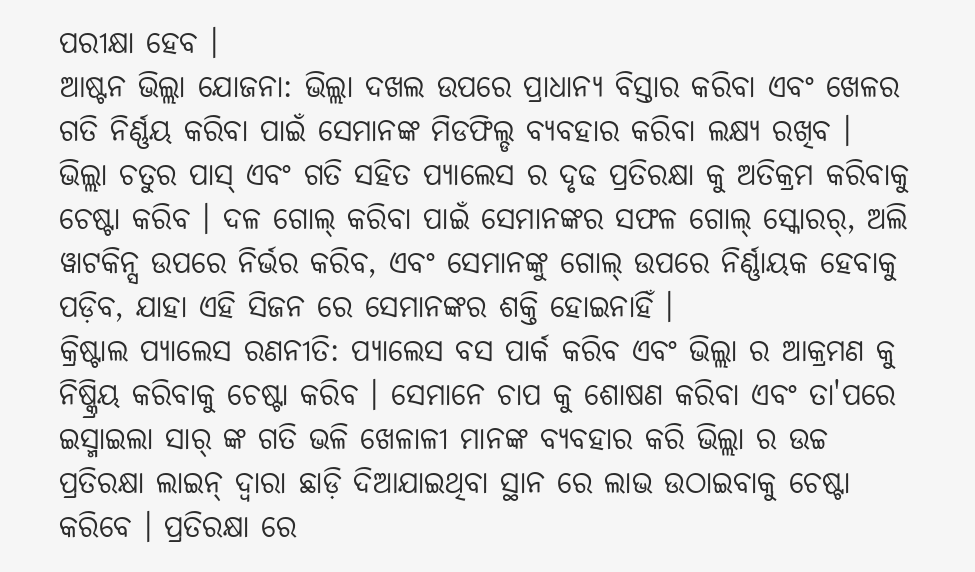ପରୀକ୍ଷା ହେବ ।
ଆଷ୍ଟନ ଭିଲ୍ଲା ଯୋଜନା: ଭିଲ୍ଲା ଦଖଲ ଉପରେ ପ୍ରାଧାନ୍ୟ ବିସ୍ତାର କରିବା ଏବଂ ଖେଳର ଗତି ନିର୍ଣ୍ଣୟ କରିବା ପାଇଁ ସେମାନଙ୍କ ମିଡଫିଲ୍ଡ ବ୍ୟବହାର କରିବା ଲକ୍ଷ୍ୟ ରଖିବ । ଭିଲ୍ଲା ଚତୁର ପାସ୍ ଏବଂ ଗତି ସହିତ ପ୍ୟାଲେସ ର ଦୃଢ ପ୍ରତିରକ୍ଷା କୁ ଅତିକ୍ରମ କରିବାକୁ ଚେଷ୍ଟା କରିବ । ଦଳ ଗୋଲ୍ କରିବା ପାଇଁ ସେମାନଙ୍କର ସଫଳ ଗୋଲ୍ ସ୍କୋରର୍, ଅଲି ୱାଟକିନ୍ସ ଉପରେ ନିର୍ଭର କରିବ, ଏବଂ ସେମାନଙ୍କୁ ଗୋଲ୍ ଉପରେ ନିର୍ଣ୍ଣାୟକ ହେବାକୁ ପଡ଼ିବ, ଯାହା ଏହି ସିଜନ ରେ ସେମାନଙ୍କର ଶକ୍ତି ହୋଇନାହିଁ ।
କ୍ରିଷ୍ଟାଲ ପ୍ୟାଲେସ ରଣନୀତି: ପ୍ୟାଲେସ ବସ ପାର୍କ କରିବ ଏବଂ ଭିଲ୍ଲା ର ଆକ୍ରମଣ କୁ ନିଷ୍କ୍ରିୟ କରିବାକୁ ଚେଷ୍ଟା କରିବ । ସେମାନେ ଚାପ କୁ ଶୋଷଣ କରିବା ଏବଂ ତା'ପରେ ଇସ୍ମାଇଲା ସାର୍ ଙ୍କ ଗତି ଭଳି ଖେଳାଳୀ ମାନଙ୍କ ବ୍ୟବହାର କରି ଭିଲ୍ଲା ର ଉଚ୍ଚ ପ୍ରତିରକ୍ଷା ଲାଇନ୍ ଦ୍ୱାରା ଛାଡ଼ି ଦିଆଯାଇଥିବା ସ୍ଥାନ ରେ ଲାଭ ଉଠାଇବାକୁ ଚେଷ୍ଟା କରିବେ । ପ୍ରତିରକ୍ଷା ରେ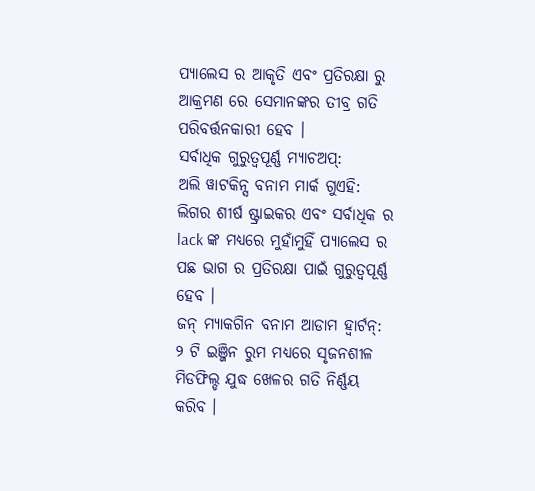ପ୍ୟାଲେସ ର ଆକୃତି ଏବଂ ପ୍ରତିରକ୍ଷା ରୁ ଆକ୍ରମଣ ରେ ସେମାନଙ୍କର ତୀବ୍ର ଗତି ପରିବର୍ତ୍ତନକାରୀ ହେବ ।
ସର୍ବାଧିକ ଗୁରୁତ୍ୱପୂର୍ଣ୍ଣ ମ୍ୟାଚଅପ୍:
ଅଲି ୱାଟକିନ୍ସ ବନାମ ମାର୍କ ଗୁଏହି: ଲିଗର ଶୀର୍ଷ ଷ୍ଟ୍ରାଇକର ଏବଂ ସର୍ବାଧିକ ର lack ଙ୍କ ମଧ୍ୟରେ ମୁହାଁମୁହିଁ ପ୍ୟାଲେସ ର ପଛ ଭାଗ ର ପ୍ରତିରକ୍ଷା ପାଇଁ ଗୁରୁତ୍ୱପୂର୍ଣ୍ଣ ହେବ ।
ଜନ୍ ମ୍ୟାକଗିନ ବନାମ ଆଡାମ ହ୍ୱାର୍ଟନ୍: ୨ ଟି ଇଞ୍ଜିନ ରୁମ ମଧ୍ୟରେ ସୃଜନଶୀଳ ମିଡଫିଲ୍ଡ ଯୁଦ୍ଧ ଖେଳର ଗତି ନିର୍ଣ୍ଣୟ କରିବ ।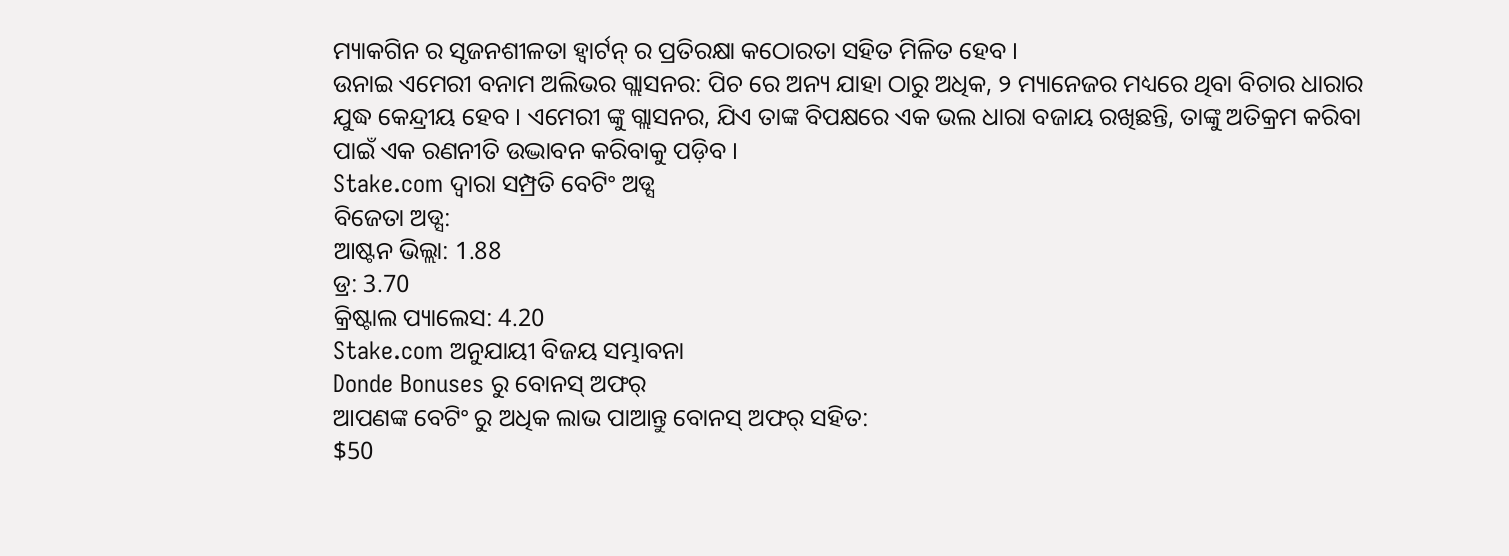ମ୍ୟାକଗିନ ର ସୃଜନଶୀଳତା ହ୍ୱାର୍ଟନ୍ ର ପ୍ରତିରକ୍ଷା କଠୋରତା ସହିତ ମିଳିତ ହେବ ।
ଉନାଇ ଏମେରୀ ବନାମ ଅଲିଭର ଗ୍ଲାସନର: ପିଚ ରେ ଅନ୍ୟ ଯାହା ଠାରୁ ଅଧିକ, ୨ ମ୍ୟାନେଜର ମଧ୍ୟରେ ଥିବା ବିଚାର ଧାରାର ଯୁଦ୍ଧ କେନ୍ଦ୍ରୀୟ ହେବ । ଏମେରୀ ଙ୍କୁ ଗ୍ଲାସନର, ଯିଏ ତାଙ୍କ ବିପକ୍ଷରେ ଏକ ଭଲ ଧାରା ବଜାୟ ରଖିଛନ୍ତି, ତାଙ୍କୁ ଅତିକ୍ରମ କରିବା ପାଇଁ ଏକ ରଣନୀତି ଉଦ୍ଭାବନ କରିବାକୁ ପଡ଼ିବ ।
Stake.com ଦ୍ୱାରା ସମ୍ପ୍ରତି ବେଟିଂ ଅଡ୍ସ
ବିଜେତା ଅଡ୍ସ:
ଆଷ୍ଟନ ଭିଲ୍ଲା: 1.88
ଡ୍ର: 3.70
କ୍ରିଷ୍ଟାଲ ପ୍ୟାଲେସ: 4.20
Stake.com ଅନୁଯାୟୀ ବିଜୟ ସମ୍ଭାବନା
Donde Bonuses ରୁ ବୋନସ୍ ଅଫର୍
ଆପଣଙ୍କ ବେଟିଂ ରୁ ଅଧିକ ଲାଭ ପାଆନ୍ତୁ ବୋନସ୍ ଅଫର୍ ସହିତ:
$50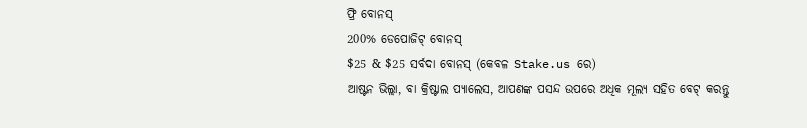ଫ୍ରି ବୋନସ୍
200% ଡେପୋଜିଟ୍ ବୋନସ୍
$25 & $25 ସର୍ବଦା ବୋନସ୍ (କେବଳ Stake.us ରେ)
ଆଷ୍ଟନ ଭିଲ୍ଲା, ବା କ୍ରିଷ୍ଟାଲ ପ୍ୟାଲେସ, ଆପଣଙ୍କ ପସନ୍ଦ ଉପରେ ଅଧିକ ମୂଲ୍ୟ ସହିତ ବେଟ୍ କରନ୍ତୁ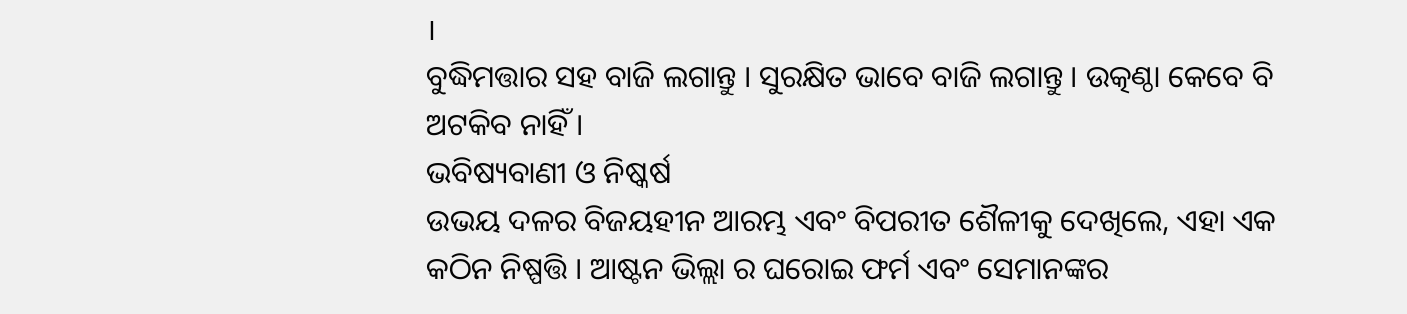।
ବୁଦ୍ଧିମତ୍ତାର ସହ ବାଜି ଲଗାନ୍ତୁ । ସୁରକ୍ଷିତ ଭାବେ ବାଜି ଲଗାନ୍ତୁ । ଉତ୍କଣ୍ଠା କେବେ ବି ଅଟକିବ ନାହିଁ ।
ଭବିଷ୍ୟବାଣୀ ଓ ନିଷ୍କର୍ଷ
ଉଭୟ ଦଳର ବିଜୟହୀନ ଆରମ୍ଭ ଏବଂ ବିପରୀତ ଶୈଳୀକୁ ଦେଖିଲେ, ଏହା ଏକ କଠିନ ନିଷ୍ପତ୍ତି । ଆଷ୍ଟନ ଭିଲ୍ଲା ର ଘରୋଇ ଫର୍ମ ଏବଂ ସେମାନଙ୍କର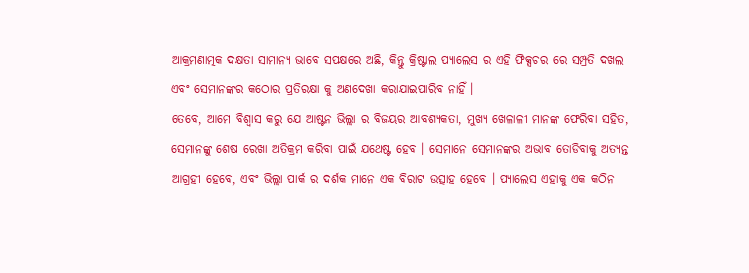ଆକ୍ରମଣାତ୍ମକ ଦକ୍ଷତା ସାମାନ୍ୟ ଭାବେ ସପକ୍ଷରେ ଅଛି, କିନ୍ତୁ କ୍ରିଷ୍ଟାଲ ପ୍ୟାଲେସ ର ଏହି ଫିକ୍ସଚର ରେ ସମ୍ପ୍ରତି ଦଖଲ ଏବଂ ସେମାନଙ୍କର କଠୋର ପ୍ରତିରକ୍ଷା କୁ ଅଣଦେଖା କରାଯାଇପାରିବ ନାହିଁ ।
ତେବେ, ଆମେ ବିଶ୍ୱାସ କରୁ ଯେ ଆଷ୍ଟନ ଭିଲ୍ଲା ର ବିଜୟର ଆବଶ୍ୟକତା, ମୁଖ୍ୟ ଖେଳାଳୀ ମାନଙ୍କ ଫେରିବା ସହିତ, ସେମାନଙ୍କୁ ଶେଷ ରେଖା ଅତିକ୍ରମ କରିବା ପାଇଁ ଯଥେଷ୍ଟ ହେବ । ସେମାନେ ସେମାନଙ୍କର ଅଭାବ ତୋଡିବାକୁ ଅତ୍ୟନ୍ତ ଆଗ୍ରହୀ ହେବେ, ଏବଂ ଭିଲ୍ଲା ପାର୍କ ର ଦର୍ଶକ ମାନେ ଏକ ବିରାଟ ଉତ୍ସାହ ହେବେ । ପ୍ୟାଲେସ ଏହାକୁ ଏକ କଠିନ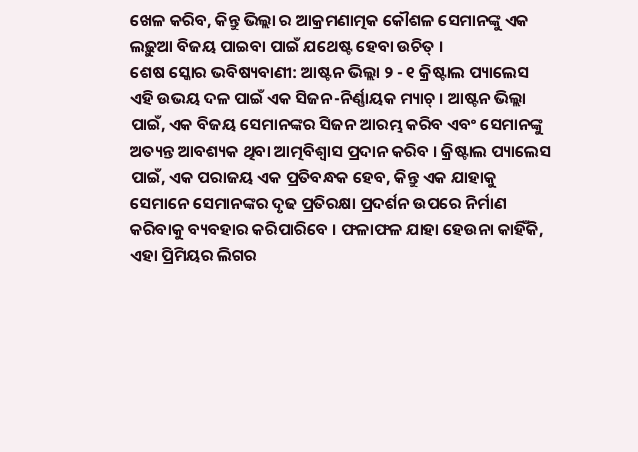ଖେଳ କରିବ, କିନ୍ତୁ ଭିଲ୍ଲା ର ଆକ୍ରମଣାତ୍ମକ କୌଶଳ ସେମାନଙ୍କୁ ଏକ ଲଢ଼ୁଆ ବିଜୟ ପାଇବା ପାଇଁ ଯଥେଷ୍ଟ ହେବା ଉଚିତ୍ ।
ଶେଷ ସ୍କୋର ଭବିଷ୍ୟବାଣୀ: ଆଷ୍ଟନ ଭିଲ୍ଲା ୨ - ୧ କ୍ରିଷ୍ଟାଲ ପ୍ୟାଲେସ
ଏହି ଉଭୟ ଦଳ ପାଇଁ ଏକ ସିଜନ-ନିର୍ଣ୍ଣାୟକ ମ୍ୟାଚ୍ । ଆଷ୍ଟନ ଭିଲ୍ଲା ପାଇଁ, ଏକ ବିଜୟ ସେମାନଙ୍କର ସିଜନ ଆରମ୍ଭ କରିବ ଏବଂ ସେମାନଙ୍କୁ ଅତ୍ୟନ୍ତ ଆବଶ୍ୟକ ଥିବା ଆତ୍ମବିଶ୍ୱାସ ପ୍ରଦାନ କରିବ । କ୍ରିଷ୍ଟାଲ ପ୍ୟାଲେସ ପାଇଁ, ଏକ ପରାଜୟ ଏକ ପ୍ରତିବନ୍ଧକ ହେବ, କିନ୍ତୁ ଏକ ଯାହାକୁ ସେମାନେ ସେମାନଙ୍କର ଦୃଢ ପ୍ରତିରକ୍ଷା ପ୍ରଦର୍ଶନ ଉପରେ ନିର୍ମାଣ କରିବାକୁ ବ୍ୟବହାର କରିପାରିବେ । ଫଳାଫଳ ଯାହା ହେଉନା କାହିଁକି, ଏହା ପ୍ରିମିୟର ଲିଗର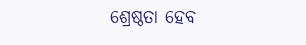ଶ୍ରେଷ୍ଠତା ହେବ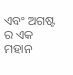ଏବଂ ଅଗଷ୍ଟ ର ଏକ ମହାନ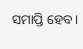ସମାପ୍ତି ହେବ ।